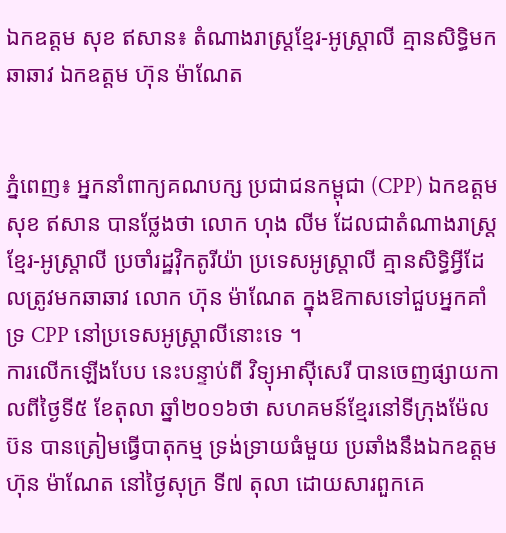ឯកឧត្តម សុខ ឥសាន៖ តំណាងរាស្ត្រខ្មែរ-អូស្ត្រាលី គ្មានសិទ្ធិមកឆាឆាវ ឯកឧត្តម ហ៊ុន ម៉ាណែត


ភ្នំពេញ៖ អ្នកនាំពាក្យគណបក្ស ប្រជាជនកម្ពុជា (CPP) ឯកឧត្តម សុខ ឥសាន បានថ្លែងថា លោក ហុង លីម ដែលជាតំណាងរាស្ត្រខ្មែរ-អូស្ត្រាលី ប្រចាំរដ្ឋវ៉ិកតូរីយ៉ា ប្រទេសអូស្រ្តាលី គ្មានសិទ្ធិអី្វដែលត្រូវមកឆាឆាវ លោក ហ៊ុន ម៉ាណែត ក្នុងឱកាសទៅជួបអ្នកគាំទ្រ CPP នៅប្រទេសអូស្ត្រាលីនោះទេ ។
ការលើកឡើងបែប នេះបន្ទាប់ពី វិទ្យុអាស៊ីសេរី បានចេញផ្សាយកាលពីថ្ងៃទី៥ ខែតុលា ឆ្នាំ២០១៦ថា សហគមន៍ខ្មែរនៅទីក្រុងម៉ែលប៊ន បានត្រៀមធ្វើបាតុកម្ម ទ្រង់ទ្រាយធំមួយ ប្រឆាំងនឹងឯកឧត្តម ហ៊ុន ម៉ាណែត នៅថ្ងៃសុក្រ ទី៧ តុលា ដោយសារពួកគេ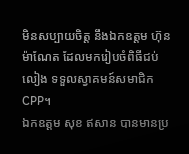មិនសប្បាយចិត្ត នឹងឯកឧត្តម ហ៊ុន ម៉ាណែត ដែលមករៀបចំពិធីជប់លៀង ទទួលស្វាគមន៍សមាជិក CPP។
ឯកឧត្តម សុខ ឥសាន បានមានប្រ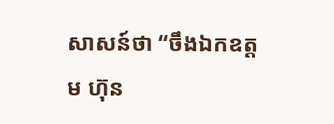សាសន៍ថា “ចឹងឯកឧត្តម ហ៊ុន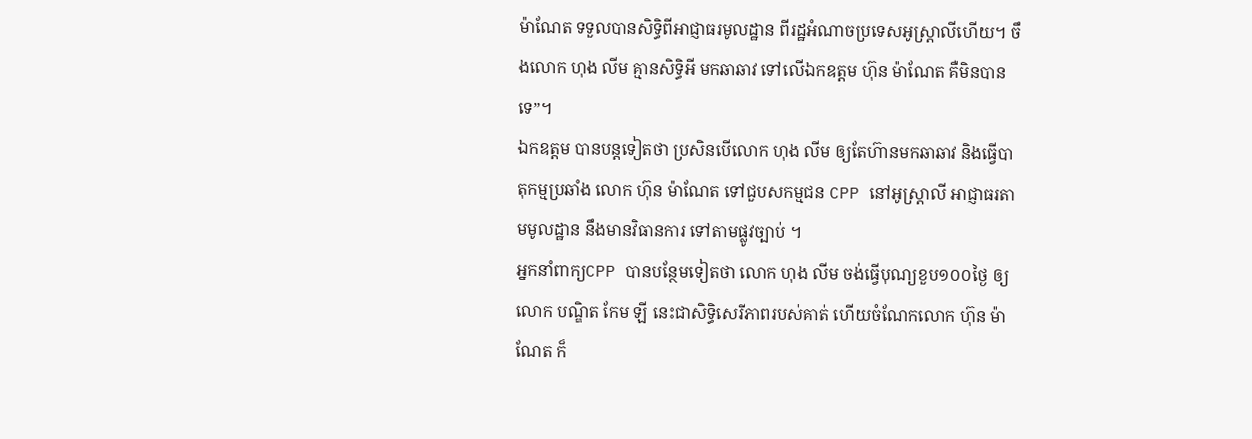ម៉ាណែត ទទួលបានសិទ្ធិពីអាជ្ញាធរមូលដ្ឋាន ពីរដ្ឋអំណាចប្រទេសអូស្ត្រាលីហើយ។ ចឹងលោក ហុង លីម គ្មានសិទ្ធិអី មកឆាឆាវ ទៅលើឯកឧត្តម ហ៊ុន ម៉ាណែត គឺមិនបានទេ”។
ឯកឧត្តម បានបន្ដទៀតថា ប្រសិនបើលោក ហុង លីម ឲ្យតែហ៊ានមកឆាឆាវ និងធ្វើបាតុកម្មប្រឆាំង លោក ហ៊ុន ម៉ាណែត ទៅជួបសកម្មជន CPP នៅអូស្ត្រាលី អាជ្ញាធរតាមមូលដ្ឋាន នឹងមានវិធានការ ទៅតាមផ្លូវច្បាប់ ។
អ្នកនាំពាក្យCPP បានបន្ថែមទៀតថា លោក ហុង លីម ចង់ធ្វើបុណ្យខួប១០០ថ្ងៃ ឲ្យលោក បណ្ឌិត កែម ឡី នេះជាសិទ្ធិសេរីភាពរបស់គាត់ ហើយចំណែកលោក ហ៊ុន ម៉ាណែត ក៏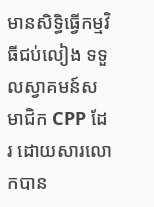មានសិទ្ធិធ្វើកម្មវិធីជប់លៀង ទទួលស្វាគមន៍សមាជិក CPP ដែរ ដោយសារលោកបាន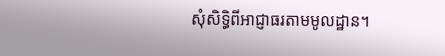សុំសិទ្ធិពីអាជ្ញាធរតាមមូលដ្ឋាន។